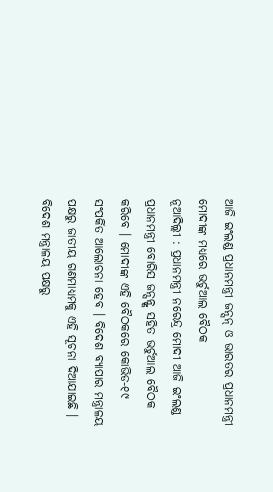ଆଜି ଇଂଲଣ୍ଡ ପ୍ରଧାନମନ୍ତ୍ରୀ ଜନ୍ସନ୍ ଓ ଭାରତର ପ୍ରଧାନମନ୍ତ୍ରୀ ମୋଦୀଙ୍କ ମଧ୍ୟରେ ଭର୍ଚୁଆଲ ବୈଠକ
ନୂଆଦିଲ୍ଲୀ : ପ୍ରଧାନମନ୍ତ୍ରୀ ନରେନ୍ଦ୍ର ମୋଦୀ ଆଜି ଇଂଲଣ୍ଡ ପ୍ରଧାନମନ୍ତ୍ରୀ ବୋରିସ ଜନ୍ସନ୍ଙ୍କ ସହିତ ଭର୍ଚୁଆଲ ବୈଠକ କରିବେ । ମୋଦୀଙ୍କ ଏହି ବୈଠକରେ କୋଭିଡ-୧୯ ସଂପର୍କିତ ଆଲୋଚନା ହେବ । ବିଦେଶ ବ୍ୟାପାର ମନ୍ତ୍ରାଳୟ ପକ୍ଷରୁ ଜାତୀୟ ଗଣମାଧ୍ୟମକୁ ଏହି ସୂଚନା ଦିଆଯାଇଛି ।
ବିଦେଶ ମନ୍ତ୍ରାଳୟ ପକ୍ଷରୁ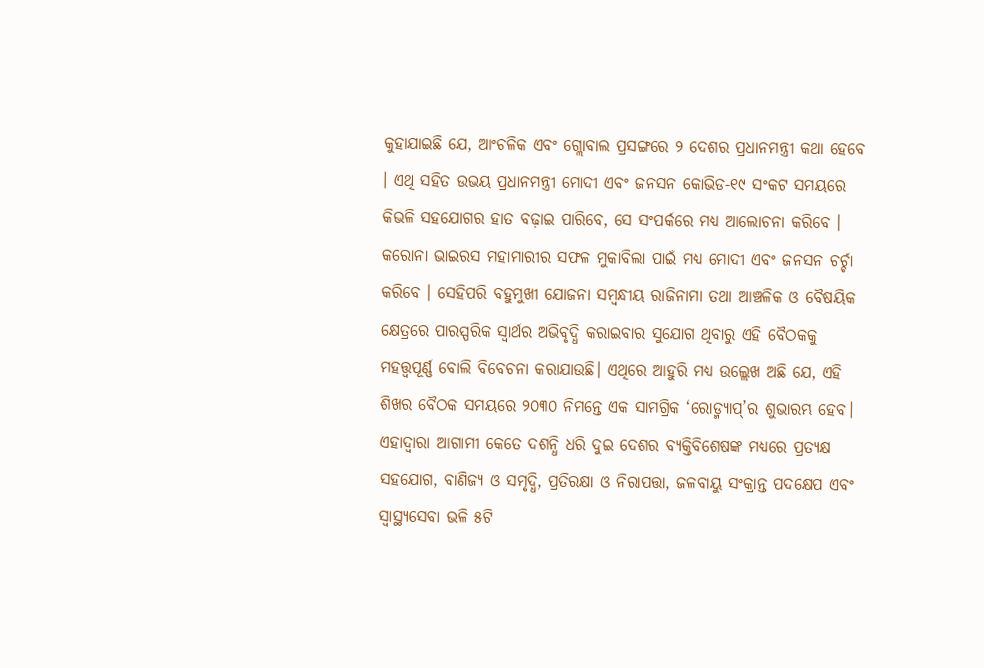କୁହାଯାଇଛି ଯେ, ଆଂଚଳିକ ଏବଂ ଗ୍ଲୋବାଲ ପ୍ରସଙ୍ଗରେ ୨ ଦେଶର ପ୍ରଧାନମନ୍ତ୍ରୀ କଥା ହେବେ । ଏଥି ସହିତ ଉଭୟ ପ୍ରଧାନମନ୍ତ୍ରୀ ମୋଦୀ ଏବଂ ଜନସନ କୋଭିଡ-୧୯ ସଂକଟ ସମୟରେ କିଭଳି ସହଯୋଗର ହାତ ବଢ଼ାଇ ପାରିବେ, ସେ ସଂପର୍କରେ ମଧ୍ୟ ଆଲୋଚନା କରିବେ । କରୋନା ଭାଇରସ ମହାମାରୀର ସଫଳ ମୁକାବିଲା ପାଇଁ ମଧ୍ୟ ମୋଦୀ ଏବଂ ଜନସନ ଚର୍ଚ୍ଚା କରିବେ । ସେହିପରି ବହୁମୁଖୀ ଯୋଜନା ସମ୍ବନ୍ଧୀୟ ରାଜିନାମା ତଥା ଆଞ୍ଚଳିକ ଓ ବୈଷୟିକ କ୍ଷେତ୍ରରେ ପାରସ୍ପରିକ ସ୍ୱାର୍ଥର ଅଭିବୃଦ୍ଧି କରାଇବାର ସୁଯୋଗ ଥିବାରୁ ଏହି ବୈଠକକୁ ମହତ୍ତ୍ୱପୂର୍ଣ୍ଣ ବୋଲି ବିବେଚନା କରାଯାଉଛି। ଏଥିରେ ଆହୁରି ମଧ୍ୟ ଉଲ୍ଲେଖ ଅଛି ଯେ, ଏହି ଶିଖର ବୈଠକ ସମୟରେ ୨୦୩୦ ନିମନ୍ତେ ଏକ ସାମଗ୍ରିକ ‘ରୋଡ୍ମ୍ୟାପ୍’ର ଶୁଭାରମ୍ଭ ହେବ। ଏହାଦ୍ୱାରା ଆଗାମୀ କେତେ ଦଶନ୍ଧି ଧରି ଦୁଇ ଦେଶର ବ୍ୟକ୍ତିବିଶେଷଙ୍କ ମଧ୍ୟରେ ପ୍ରତ୍ୟକ୍ଷ ସହଯୋଗ, ବାଣିଜ୍ୟ ଓ ସମୃଦ୍ଧି, ପ୍ରତିରକ୍ଷା ଓ ନିରାପତ୍ତା, ଜଳବାୟୁ ସଂକ୍ରାନ୍ତ ପଦକ୍ଷେପ ଏବଂ ସ୍ବାସ୍ଥ୍ୟସେବା ଭଳି ୫ଟି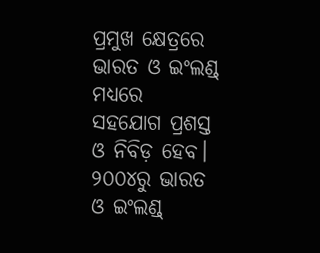ପ୍ରମୁଖ କ୍ଷେତ୍ରରେ ଭାରତ ଓ ଇଂଲଣ୍ଡ୍ ମଧ୍ୟରେ ସହଯୋଗ ପ୍ରଶସ୍ତ ଓ ନିବିଡ଼ ହେବ। ୨୦୦୪ରୁ ଭାରତ ଓ ଇଂଲଣ୍ଡ୍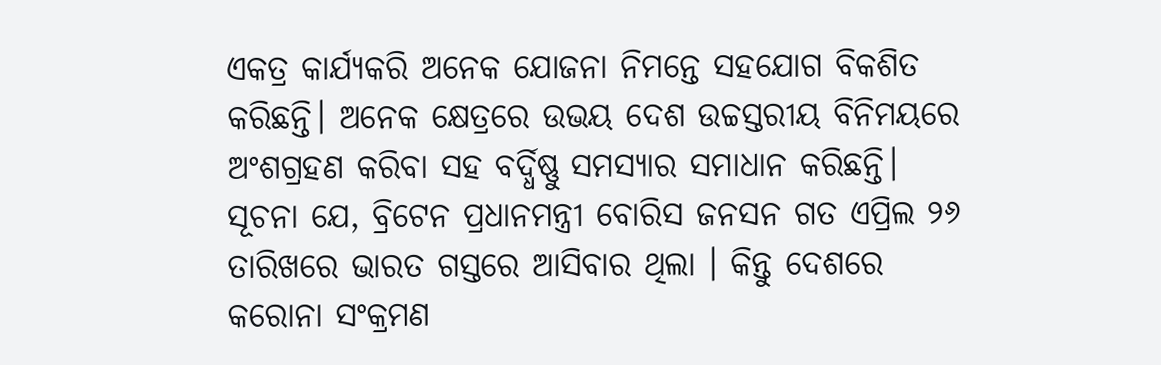ଏକତ୍ର କାର୍ଯ୍ୟକରି ଅନେକ ଯୋଜନା ନିମନ୍ତେ ସହଯୋଗ ବିକଶିତ କରିଛନ୍ତି। ଅନେକ କ୍ଷେତ୍ରରେ ଉଭୟ ଦେଶ ଉଚ୍ଚସ୍ତରୀୟ ବିନିମୟରେ ଅଂଶଗ୍ରହଣ କରିବା ସହ ବର୍ଦ୍ଧିଷ୍ଣୁ ସମସ୍ୟାର ସମାଧାନ କରିଛନ୍ତି। ସୂଚନା ଯେ, ବ୍ରିଟେନ ପ୍ରଧାନମନ୍ତ୍ରୀ ବୋରିସ ଜନସନ ଗତ ଏପ୍ରିଲ ୨୬ ତାରିଖରେ ଭାରତ ଗସ୍ତରେ ଆସିବାର ଥିଲା । କିନ୍ତୁ ଦେଶରେ କରୋନା ସଂକ୍ରମଣ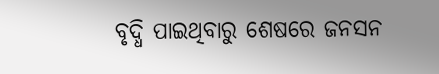ବୃଦ୍ଧି ପାଇଥିବାରୁ ଶେଷରେ ଜନସନ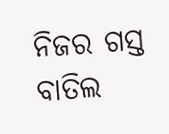ନିଜର ଗସ୍ତ ବାତିଲ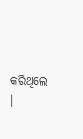କରିଥିଲେ ।